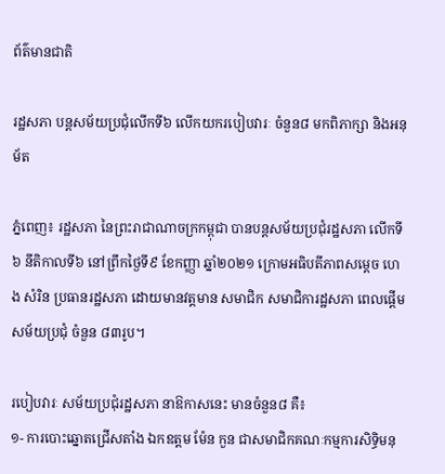ព័ត៌មានជាតិ

រដ្ឋសភា បន្តសម័យប្រជុំលើកទី៦ លើកយករបៀបវារៈ ចំនួន៨ មកពិភាក្សា និងអនុម័ត

ភ្នំពេញ៖ រដ្ឋសភា នៃព្រះរាជាណាចក្រកម្ពុជា បានបន្តសម័យប្រជុំរដ្ឋសភា លើកទី៦ នីតិកាលទី៦ នៅព្រឹកថ្ងៃទី៩ ខែកញ្ញា ឆ្នាំ២០២១ ក្រោមអធិបតីភាពសម្ដេច ហេង សំរិន ប្រធានរដ្ឋសភា ដោយមានវត្តមាន សមាជិក សមាជិការដ្ឋសភា ពេលផ្តើមសម័យប្រជុំ ចំនួន ៨៣រូប។

របៀបវារៈ សម័យប្រជុំរដ្ឋសភា នាឱកាសនេះ មានចំនួន៨ គឺ៖
១- ការបោះឆ្នោតជ្រើសតាំង ឯកឧត្តម ម៉ែន កួន ជាសមាជិកគណៈកម្មការសិទ្ធិមនុ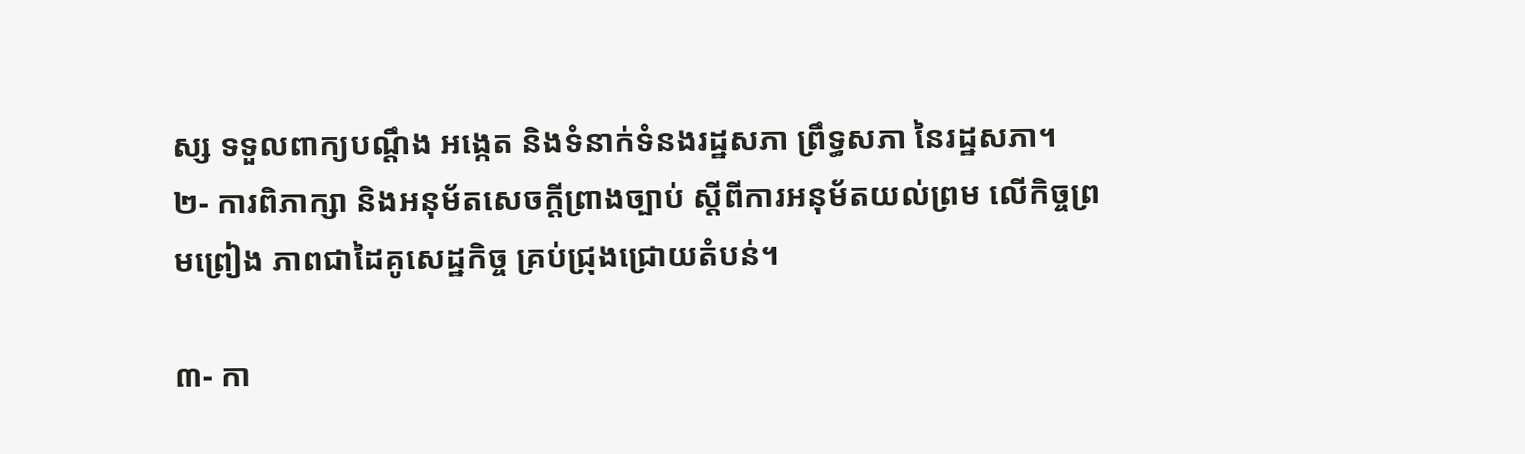ស្ស ទទួលពាក្យបណ្តឹង អង្កេត និងទំនាក់ទំនងរដ្ឋសភា ព្រឹទ្ធសភា នៃរដ្ឋសភា។
២- ការពិភាក្សា និងអនុម័តសេចក្តីព្រាងច្បាប់ ស្តីពីការអនុម័តយល់ព្រម លើកិច្ចព្រមព្រៀង ភាពជាដៃគូសេដ្ឋកិច្ច គ្រប់ជ្រុងជ្រោយតំបន់។

៣- កា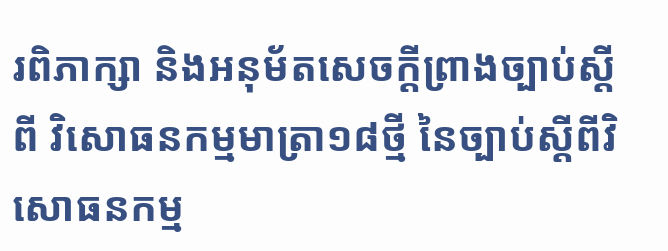រពិភាក្សា និងអនុម័តសេចក្តីព្រាងច្បាប់ស្តីពី វិសោធនកម្មមាត្រា១៨ថ្មី នៃច្បាប់ស្តីពីវិសោធនកម្ម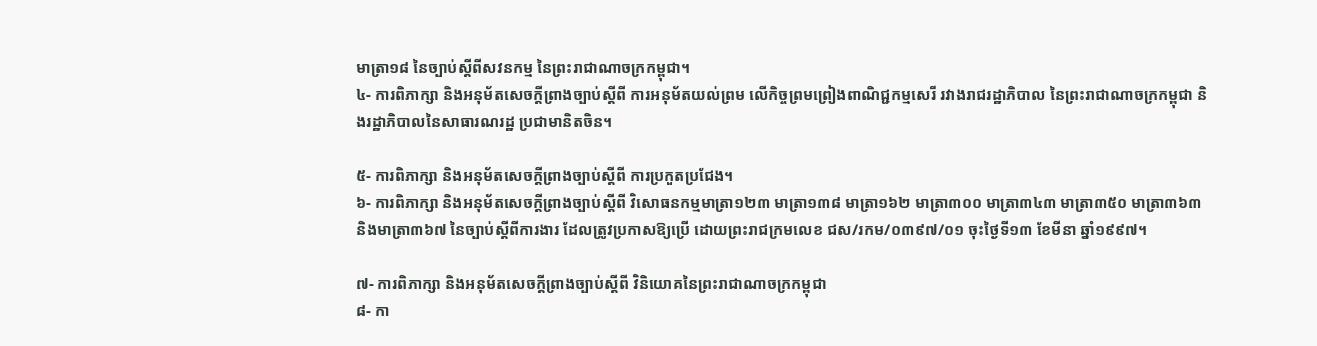មាត្រា១៨ នៃច្បាប់ស្តីពីសវនកម្ម នៃព្រះរាជាណាចក្រកម្ពុជា។
៤- ការពិភាក្សា និងអនុម័តសេចក្តីព្រាងច្បាប់ស្តីពី ការអនុម័តយល់ព្រម លើកិច្ចព្រមព្រៀងពាណិជ្ជកម្មសេរី រវាងរាជរដ្ឋាភិបាល នៃព្រះរាជាណាចក្រកម្ពុជា និងរដ្ឋាភិបាលនៃសាធារណរដ្ឋ ប្រជាមានិតចិន។

៥- ការពិភាក្សា និងអនុម័តសេចក្តីព្រាងច្បាប់ស្តីពី ការប្រកួតប្រជែង។
៦- ការពិភាក្សា និងអនុម័តសេចក្តីព្រាងច្បាប់ស្តីពី វិសោធនកម្មមាត្រា១២៣ មាត្រា១៣៨ មាត្រា១៦២ មាត្រា៣០០ មាត្រា៣៤៣ មាត្រា៣៥០ មាត្រា៣៦៣ និងមាត្រា៣៦៧ នៃច្បាប់ស្តីពីការងារ ដែលត្រូវប្រកាសឱ្យប្រើ ដោយព្រះរាជក្រមលេខ ជស/រកម/០៣៩៧/០១ ចុះថ្ងៃទី១៣ ខែមីនា ឆ្នាំ១៩៩៧។

៧- ការពិភាក្សា និងអនុម័តសេចក្តីព្រាងច្បាប់ស្តីពី វិនិយោគនៃព្រះរាជាណាចក្រកម្ពុជា
៨- កា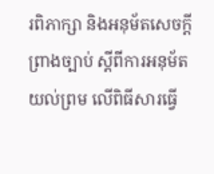រពិភាក្សា និងអនុម័តសេចក្តីព្រាងច្បាប់ ស្តីពីការអនុម័តយល់ព្រម លើពិធីសារធ្វើ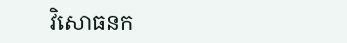វិសោធនក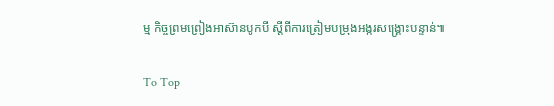ម្ម កិច្ចព្រមព្រៀងអាស៊ានបូកបី ស្តីពីការត្រៀមបម្រុងអង្ករសង្គ្រោះបន្ទាន់៕

To Top